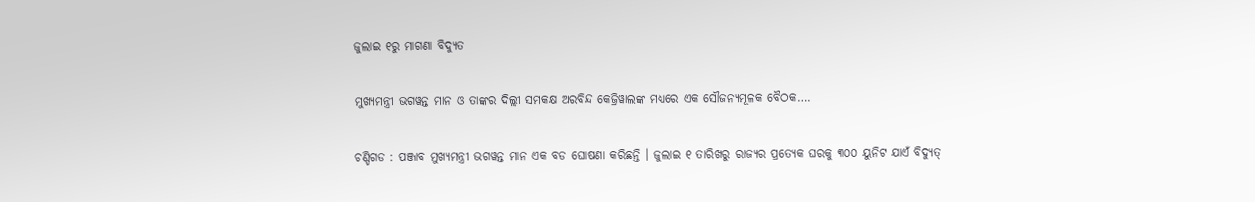ଜୁଲାଇ ୧ରୁ ମାଗଣା ବିଦ୍ୟୁତ

ମୁଖ୍ୟମନ୍ତ୍ରୀ ଭଗୱନ୍ତ ମାନ ଓ ତାଙ୍କର ଦିଲ୍ଲୀ ସମକକ୍ଷ ଅରବିନ୍ଦ କେଜ୍ରିୱାଲଙ୍କ ମଧ୍ୟରେ ଏକ ସୌଜନ୍ୟମୂଳକ ବୈଠକ….

ଚଣ୍ଡିଗଡ : ପଞ୍ଜାବ ମୁଖ୍ୟମନ୍ତ୍ରୀ ଭଗୱନ୍ତ ମାନ ଏକ ବଡ ଘୋଷଣା କରିଛନ୍ତି । ଜୁଲାଇ ୧ ତାରିଖରୁ ରାଜ୍ୟର ପ୍ରତ୍ୟେକ ଘରକୁ ୩୦୦ ୟୁନିଟ ଯାଏଁ ବିଦ୍ୟୁତ୍‌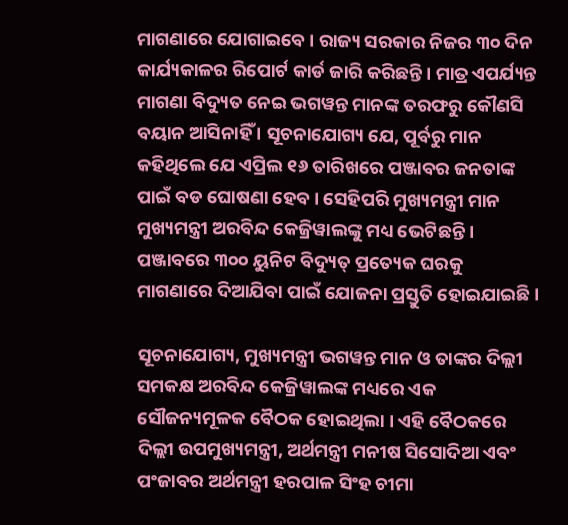ମାଗଣାରେ ଯୋଗାଇବେ । ରାଜ୍ୟ ସରକାର ନିଜର ୩୦ ଦିନ କାର୍ଯ୍ୟକାଳର ରିପୋର୍ଟ କାର୍ଡ ଜାରି କରିଛନ୍ତି । ମାତ୍ର ଏପର୍ଯ୍ୟନ୍ତ ମାଗଣା ବିଦ୍ୟୁତ ନେଇ ଭଗୱନ୍ତ ମାନଙ୍କ ତରଫରୁ କୌଣସି ବୟାନ ଆସିନାହିଁ । ସୂଚନାଯୋଗ୍ୟ ଯେ, ପୂର୍ବରୁ ମାନ କହିଥିଲେ ଯେ ଏପ୍ରିଲ ୧୬ ତାରିଖରେ ପଞ୍ଜାବର ଜନତାଙ୍କ ପାଇଁ ବଡ ଘୋଷଣା ହେବ । ସେହିପରି ମୁଖ୍ୟମନ୍ତ୍ରୀ ମାନ ମୁଖ୍ୟମନ୍ତ୍ରୀ ଅରବିନ୍ଦ କେଜ୍ରିୱାଲଙ୍କୁ ମଧ୍ୟ ଭେଟିଛନ୍ତି । ପଞ୍ଜାବରେ ୩୦୦ ୟୁନିଟ ବିଦ୍ୟୁତ୍‌ ପ୍ରତ୍ୟେକ ଘରକୁ ମାଗଣାରେ ଦିଆଯିବା ପାଇଁ ଯୋଜନା ପ୍ରସ୍ତୁତି ହୋଇଯାଇଛି ।

ସୂଚନାଯୋଗ୍ୟ, ମୁଖ୍ୟମନ୍ତ୍ରୀ ଭଗୱନ୍ତ ମାନ ଓ ତାଙ୍କର ଦିଲ୍ଲୀ ସମକକ୍ଷ ଅରବିନ୍ଦ କେଜ୍ରିୱାଲଙ୍କ ମଧ୍ୟରେ ଏକ ସୌଜନ୍ୟମୂଳକ ବୈଠକ ହୋଇଥିଲା । ଏହି ବୈଠକରେ ଦିଲ୍ଲୀ ଉପମୁଖ୍ୟମନ୍ତ୍ରୀ, ଅର୍ଥମନ୍ତ୍ରୀ ମନୀଷ ସିସୋଦିଆ ଏବଂ ପଂଜାବର ଅର୍ଥମନ୍ତ୍ରୀ ହରପାଳ ସିଂହ ଚୀମା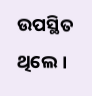ଉପସ୍ଥିତ ଥିଲେ ।